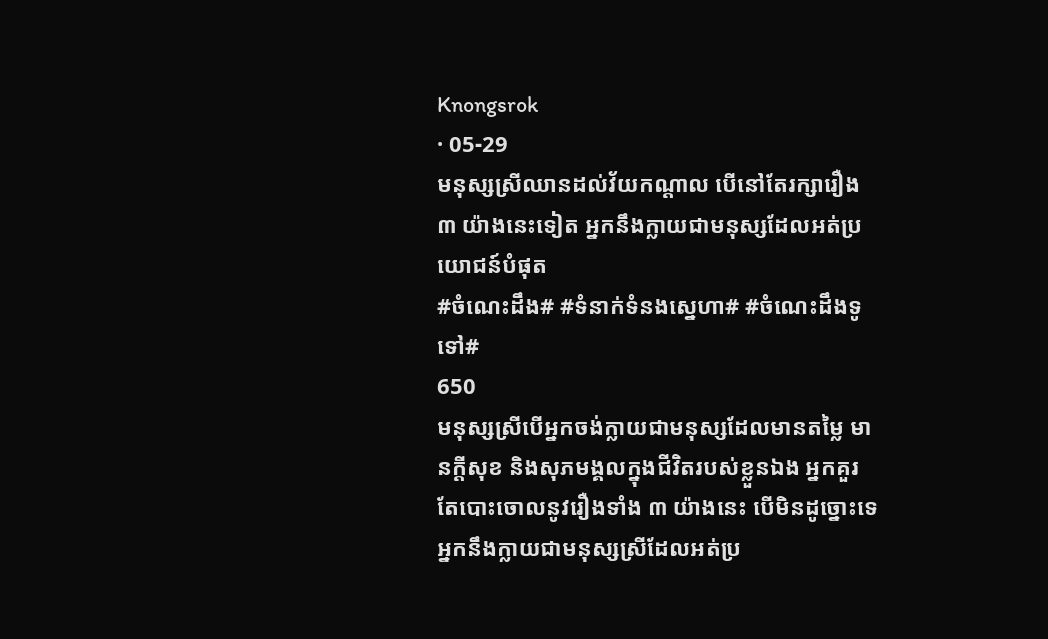Knongsrok
· 05-29
មនុស្សស្រីឈានដល់វ័យកណ្ដាល បើនៅតែរក្សារឿង ៣ យ៉ាងនេះទៀត អ្នកនឹងក្លាយជាមនុស្សដែលអត់ប្រយោជន៍បំផុត
#ចំណេះដឹង# #ទំនាក់ទំនងស្នេហា# #ចំណេះដឹងទូទៅ#
650
មនុស្សស្រីបើអ្នកចង់ក្លាយជាមនុស្សដែលមានតម្លៃ មានក្ដីសុខ និងសុភមង្គលក្នុងជីវិតរបស់ខ្លួនឯង អ្នកគួរតែបោះចោលនូវរឿងទាំង ៣ យ៉ាងនេះ បើមិនដូច្នោះទេ អ្នកនឹងក្លាយជាមនុស្សស្រីដែលអត់ប្រ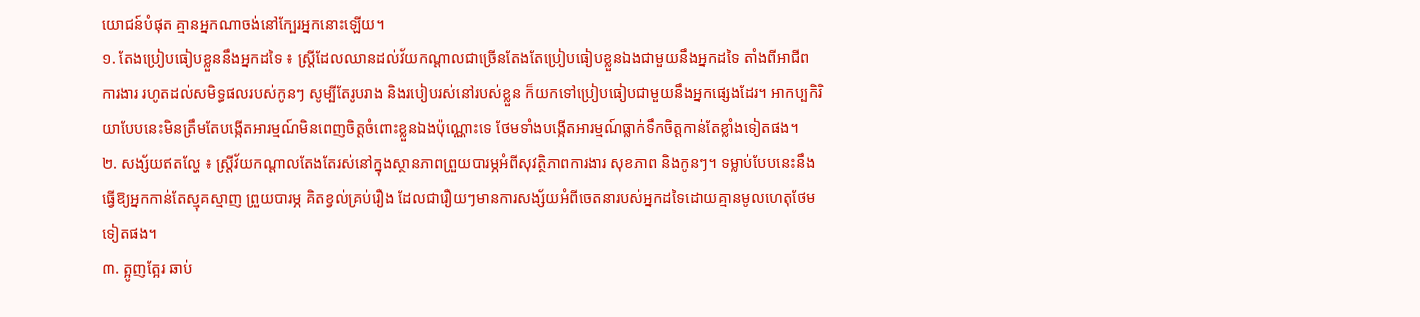យោជន៍បំផុត គ្មានអ្នកណាចង់នៅក្បែរអ្នកនោះឡើយ។
១. តែងប្រៀបធៀបខ្លួននឹងអ្នកដទៃ ៖ ស្ត្រីដែលឈានដល់វ័យកណ្តាលជាច្រើនតែងតែប្រៀបធៀបខ្លួនឯងជាមួយនឹងអ្នកដទៃ តាំងពីអាជីព ការងារ រហូតដល់សមិទ្ធផលរបស់កូនៗ សូម្បីតែរូបរាង និងរបៀបរស់នៅរបស់ខ្លួន ក៏យកទៅប្រៀបធៀបជាមួយនឹងអ្នកផ្សេងដែរ។ អាកប្បកិរិយាបែបនេះមិនត្រឹមតែបង្កើតអារម្មណ៍មិនពេញចិត្តចំពោះខ្លួនឯងប៉ុណ្ណោះទេ ថែមទាំងបង្កើតអារម្មណ៍ធ្លាក់ទឹកចិត្តកាន់តែខ្លាំងទៀតផង។
២. សង្ស័យឥតល្ហែ ៖ ស្ត្រីវ័យកណ្តាលតែងតែរស់នៅក្នុងស្ថានភាពព្រួយបារម្ភអំពីសុវត្ថិភាពការងារ សុខភាព និងកូនៗ។ ទម្លាប់បែបនេះនឹងធ្វើឱ្យអ្នកកាន់តែស្មុគស្មាញ ព្រួយបារម្ភ គិតខ្វល់គ្រប់រឿង ដែលជារឿយៗមានការសង្ស័យអំពីចេតនារបស់អ្នកដទៃដោយគ្មានមូលហេតុថែមទៀតផង។
៣. ត្អូញត្អែរ ឆាប់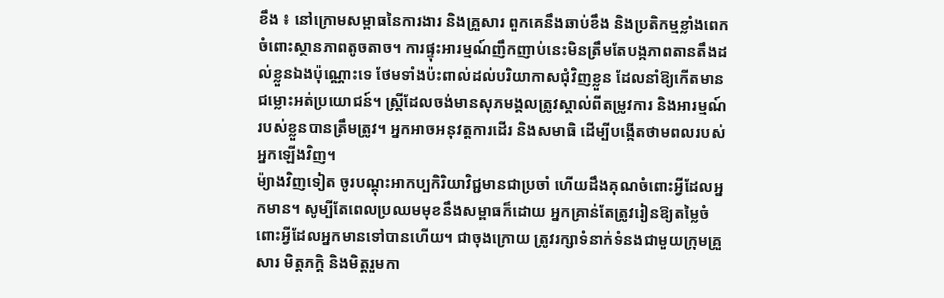ខឹង ៖ នៅក្រោមសម្ពាធនៃការងារ និងគ្រួសារ ពួកគេនឹងឆាប់ខឹង និងប្រតិកម្មខ្លាំងពេកចំពោះស្ថានភាពតូចតាច។ ការផ្ទុះអារម្មណ៍ញឹកញាប់នេះមិនត្រឹមតែបង្កភាពតានតឹងដល់ខ្លួនឯងប៉ុណ្ណោះទេ ថែមទាំងប៉ះពាល់ដល់បរិយាកាសជុំវិញខ្លួន ដែលនាំឱ្យកើតមានជម្លោះអត់ប្រយោជន៍។ ស្ត្រីដែលចង់មានសុភមង្គលត្រូវស្គាល់ពីតម្រូវការ និងអារម្មណ៍របស់ខ្លួនបានត្រឹមត្រូវ។ អ្នកអាចអនុវត្តការដើរ និងសមាធិ ដើម្បីបង្កើតថាមពលរបស់អ្នកឡើងវិញ។
ម៉្យាងវិញទៀត ចូរបណ្ដុះអាកប្បកិរិយាវិជ្ជមានជាប្រចាំ ហើយដឹងគុណចំពោះអ្វីដែលអ្នកមាន។ សូម្បីតែពេលប្រឈមមុខនឹងសម្ពាធក៏ដោយ អ្នកគ្រាន់តែត្រូវរៀនឱ្យតម្លៃចំពោះអ្វីដែលអ្នកមានទៅបានហើយ។ ជាចុងក្រោយ ត្រូវរក្សាទំនាក់ទំនងជាមួយក្រុមគ្រួសារ មិត្តភក្តិ និងមិត្តរួមកា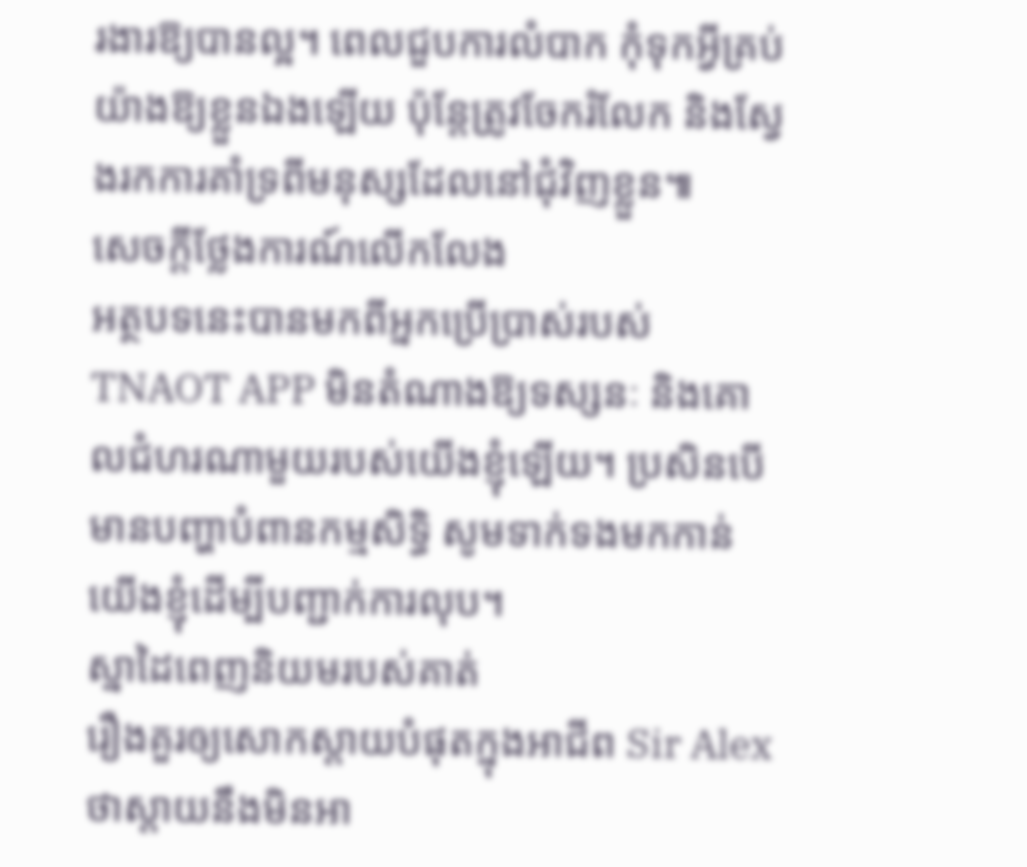រងារឱ្យបានល្អ។ ពេលជួបការលំបាក កុំទុកអ្វីគ្រប់យ៉ាងឱ្យខ្លួនឯងឡើយ ប៉ុន្តែត្រូវចែករំលែក និងស្វែងរកការគាំទ្រពីមនុស្សដែលនៅជុំវិញខ្លួន៕
សេចក្តីថ្លែងការណ៍លើកលែង
អត្ថបទនេះបានមកពីអ្នកប្រើប្រាស់របស់ TNAOT APP មិនតំណាងឱ្យទស្សនៈ និងគោលជំហរណាមួយរបស់យើងខ្ញុំឡើយ។ ប្រសិនបើមានបញ្ហាបំពានកម្មសិទ្ធិ សូមទាក់ទងមកកាន់យើងខ្ញុំដើម្បីបញ្ជាក់ការលុប។
ស្នាដៃពេញនិយមរបស់គាត់
រឿងគួរឲ្យសោកស្ដាយបំផុតក្នុងអាជីព Sir Alex ថាស្តាយនឹងមិនអា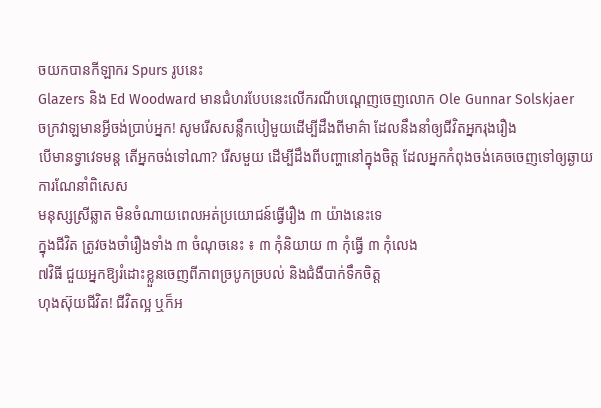ចយកបានកីឡាករ Spurs រូបនេះ
Glazers និង Ed Woodward មានជំហរបែបនេះលើករណីបណ្ដេញចេញលោក Ole Gunnar Solskjaer
ចក្រវាឡមានអ្វីចង់ប្រាប់អ្នក! សូមរើសសន្លឹកបៀមួយដើម្បីដឹងពីមាគ៌ា ដែលនឹងនាំឲ្យជីវិតអ្នករុងរឿង
បើមានទ្វាវេទមន្ត តើអ្នកចង់ទៅណា? រើសមួយ ដើម្បីដឹងពីបញ្ហានៅក្នុងចិត្ត ដែលអ្នកកំពុងចង់គេចចេញទៅឲ្យឆ្ងាយ
ការណែនាំពិសេស
មនុស្សស្រីឆ្លាត មិនចំណាយពេលអត់ប្រយោជន៍ធ្វើរឿង ៣ យ៉ាងនេះទេ
ក្នុងជីវិត ត្រូវចងចាំរឿងទាំង ៣ ចំណុចនេះ ៖ ៣ កុំនិយាយ ៣ កុំធ្វើ ៣ កុំលេង
៧វិធី ជួយអ្នកឱ្យរំដោះខ្លួនចេញពីភាពច្របូកច្របល់ និងជំងឺបាក់ទឹកចិត្ត
ហុងស៊ុយជីវិត! ជីវិតល្អ ឬក៏អ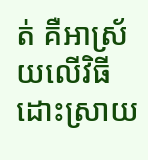ត់ គឺអាស្រ័យលើវិធីដោះស្រាយ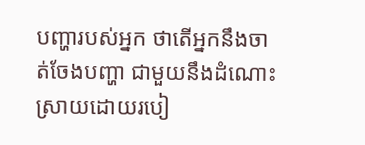បញ្ហារបស់អ្នក ថាតើអ្នកនឹងចាត់ចែងបញ្ហា ជាមួយនឹងដំណោះស្រាយដោយរបៀ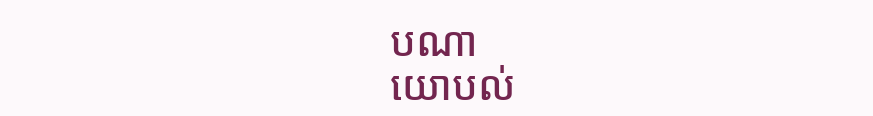បណា
យោបល់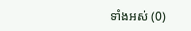ទាំងអស់ (0)